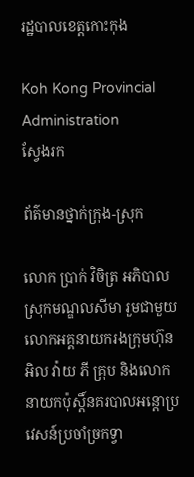រដ្ឋបាលខេត្តកោះកុង

Koh Kong Provincial Administration
ស្វែងរក

ព័ត៌មានថ្នាក់ក្រុង-ស្រុក

លោក ប្រាក់ វិចិត្រ អភិបាលស្រុកមណ្ឌលសីមា រួមជាមួយ លោកអគ្គនាយករងក្រុមហ៊ុន អិល វ៉ាយ ភី គ្រុប និងលោកនាយកប៉ុស្តិ៍នគរបាលអន្តោប្រវេសន៍ប្រចាំច្រកទ្វា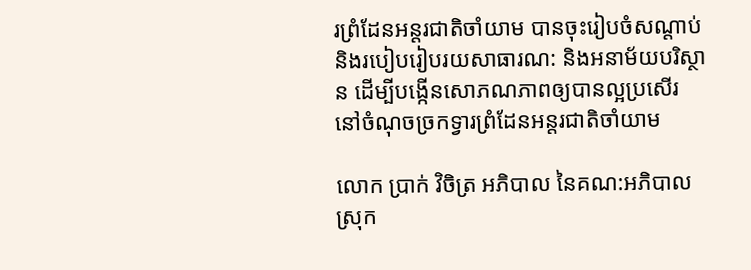រព្រំដែនអន្តរជាតិចាំយាម បានចុះរៀបចំសណ្តាប់ និងរបៀបរៀបរយសាធារណ: និងអនាម័យបរិស្ថាន ដើម្បីបង្កើនសោភណភាពឲ្យបានល្អប្រសើរ នៅចំណុចច្រកទ្វារព្រំដែនអន្តរជាតិចាំយាម

លោក ប្រាក់ វិចិត្រ អភិបាល នៃគណ:អភិបាលស្រុក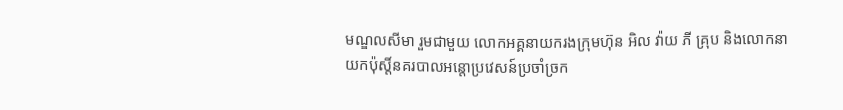មណ្ឌលសីមា រួមជាមួយ លោកអគ្គនាយករងក្រុមហ៊ុន អិល វ៉ាយ ភី គ្រុប និងលោកនាយកប៉ុស្តិ៍នគរបាលអន្តោប្រវេសន៍ប្រចាំច្រក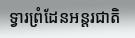ទ្វារព្រំដែនអន្តរជាតិ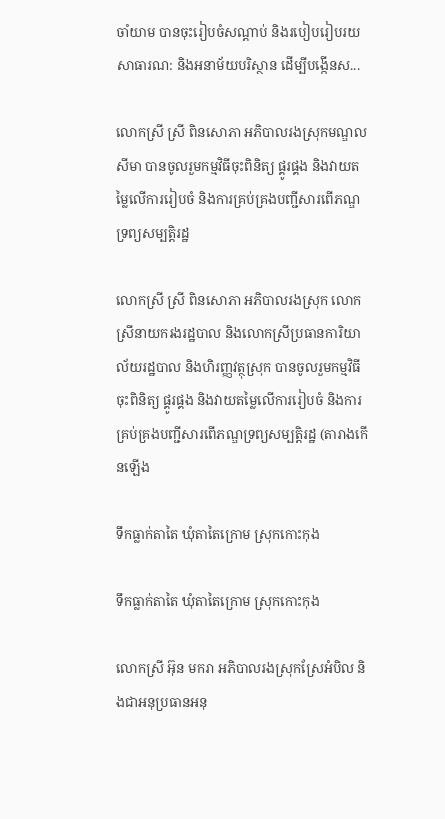ចាំយាម បានចុះរៀបចំសណ្តាប់ និងរបៀបរៀបរយសាធារណ: និងអនាម័យបរិស្ថាន ដើម្បីបង្កើនស...

លោកស្រី ស្រី ពិនសោភា អភិបាលរងស្រុកមណ្ឌលសីមា បានចូលរួមកម្មវិធីចុះពិនិត្យ ផ្គូរផ្គង និងវាយតម្លៃលើការរៀបចំ និងការគ្រប់គ្រងបញ្ជីសារពើភណ្ឌទ្រព្យសម្បត្តិរដ្ឋ

លោកស្រី ស្រី ពិនសោភា អភិបាលរងស្រុក លោកស្រីនាយករងរដ្ឋបាល និងលោកស្រីប្រធានការិយាល័យរដ្ឋបាល និងហិរញ្ញវត្ថុស្រុក បានចូលរួមកម្មវិធីចុះពិនិត្យ ផ្គូរផ្គង និងវាយតម្លៃលើការរៀបចំ និងការគ្រប់គ្រងបញ្ជីសារពើភណ្ឌទ្រព្យសម្បត្តិរដ្ឋ (តារាងកើនឡើង

ទឹកធ្លាក់តាតៃ ឃុំតាតៃក្រោម ស្រុកកោះកុង

ទឹកធ្លាក់តាតៃ ឃុំតាតៃក្រោម ស្រុកកោះកុង

លោកស្រី អ៊ុន មករា អភិបាលរងស្រុកស្រែអំបិល និងជាអនុប្រធានអនុ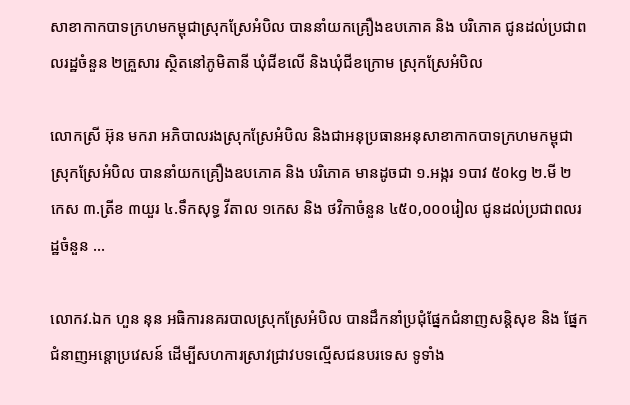សាខាកាកបាទក្រហមកម្ពុជាស្រុកស្រែអំបិល បាននាំយកគ្រឿងឧបភោគ និង បរិភោគ ជូនដល់ប្រជាពលរដ្ឋចំនួន ២គ្រួសារ ស្ថិតនៅភូមិតានី ឃុំជីខលើ និងឃុំជីខក្រោម ស្រុកស្រែអំបិល

លោកស្រី អ៊ុន មករា អភិបាលរងស្រុកស្រែអំបិល និងជាអនុប្រធានអនុសាខាកាកបាទក្រហមកម្ពុជាស្រុកស្រែអំបិល បាននាំយកគ្រឿងឧបភោគ និង បរិភោគ មានដូចជា ១.អង្ករ ១បាវ ៥០kg ២.មី ២ កេស ៣.ត្រីខ ៣យួរ ៤.ទឹកសុទ្ធ វីតាល ១កេស និង ថវិកាចំនួន ៤៥០,០០០រៀល ជូនដល់ប្រជាពលរដ្ឋចំនួន ...

លោកវ.ឯក ហួន នុន អធិការនគរបាលស្រុកស្រែអំបិល បានដឹកនាំប្រជុំផ្នែកជំនាញសន្តិសុខ និង ផ្នែកជំនាញអន្តោប្រវេសន៍ ដើម្បីសហការស្រាវជ្រាវបទល្មើសជនបរទេស ទូទាំង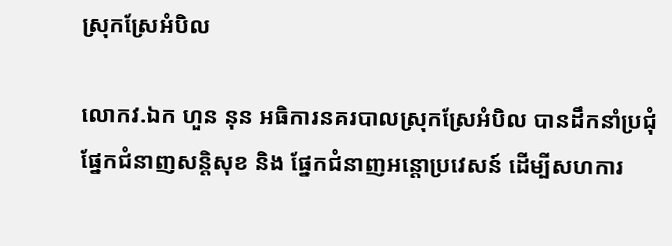ស្រុកស្រែអំបិល

លោកវ.ឯក ហួន នុន អធិការនគរបាលស្រុកស្រែអំបិល បានដឹកនាំប្រជុំផ្នែកជំនាញសន្តិសុខ និង ផ្នែកជំនាញអន្តោប្រវេសន៍ ដើម្បីសហការ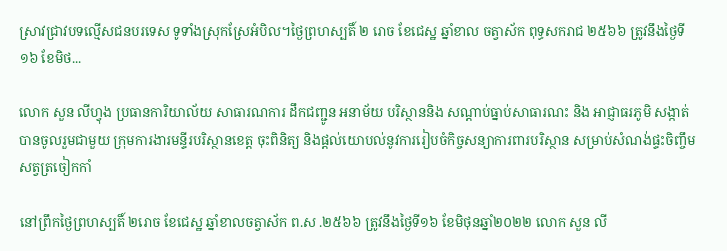ស្រាវជ្រាវបទល្មើសជនបរទេស ទូទាំងស្រុកស្រែអំបិល។ថ្ងៃព្រហស្បតិ៍ ២ រោច ខែជេស្ឋ ឆ្នាំខាល ចត្វាស័ក ពុទ្ធសករាជ ២៥៦៦ ត្រូវនឹងថ្ងៃទី១៦ ខែមិថ...

លោក សួន លីហ្វុង ប្រធានការិយាល័យ សាធារណការ ដឹកជញ្ជូន អនាម័យ បរិស្ថាននិង សណ្តាប់ធ្នាប់សាធារណះ និង អាជ្ញាធរភូមិ សង្កាត់ បានចូលរួមជាមួយ ក្រុមការងារមន្ទីរបរិស្ថានខេត្ត ចុះពិនិត្យ និងផ្តល់យោបល់នូវការរៀបចំកិច្ចសន្យាការពារបរិស្ថាន សម្រាប់សំណង់ផ្ទះចិញ្ចឹមសត្វត្រចៀកកាំ

នៅព្រឹកថ្ងៃព្រហស្បតិ៍ ២រោច ខែជេស្ឋ ឆ្នាំខាលចត្វាស័ក ព.ស .២៥៦៦ ត្រូវនឹងថ្ងៃទី១៦ ខែមិថុនឆ្នាំ២០២២ លោក សួន លី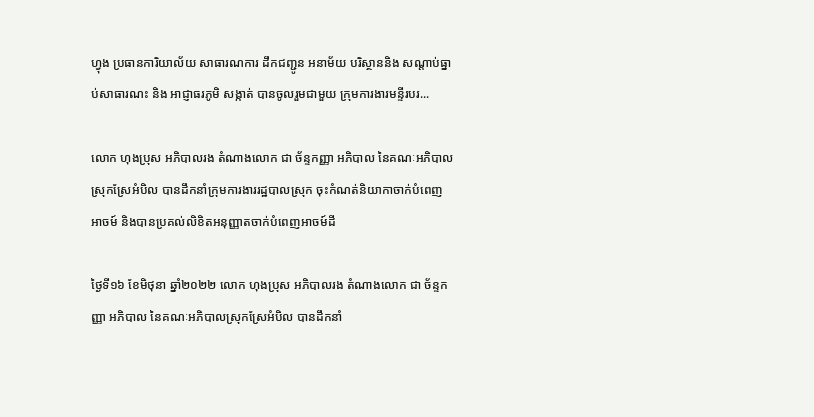ហ្វុង ប្រធានការិយាល័យ សាធារណការ ដឹកជញ្ជូន អនាម័យ បរិស្ថាននិង សណ្តាប់ធ្នាប់សាធារណះ និង អាជ្ញាធរភូមិ សង្កាត់ បានចូលរួមជាមួយ ក្រុមការងារមន្ទីរបរ...

លោក ហុងប្រុស អភិបាលរង តំណាងលោក ជា ច័ន្ទកញ្ញា អភិបាល នៃគណៈអភិបាលស្រុកស្រែអំបិល បានដឹកនាំក្រុមការងាររដ្ឋបាលស្រុក ចុះកំណត់និយាកាចាក់បំពេញអាចម៍ និងបានប្រគល់លិខិតអនុញ្ញាតចាក់បំពេញអាចម៍ដី

ថ្ងៃទី១៦ ខែមិថុនា ឆ្នាំ២០២២ លោក ហុងប្រុស អភិបាលរង តំណាងលោក ជា ច័ន្ទកញ្ញា អភិបាល នៃគណៈអភិបាលស្រុកស្រែអំបិល បានដឹកនាំ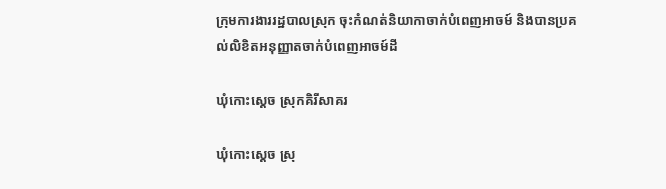ក្រុមការងាររដ្ឋបាលស្រុក ចុះកំណត់និយាកាចាក់បំពេញអាចម៍ និងបានប្រគល់លិខិតអនុញ្ញាតចាក់បំពេញអាចម៍ដី

ឃុំកោះស្តេច ស្រុកគិរីសាគរ

ឃុំកោះស្តេច ស្រុ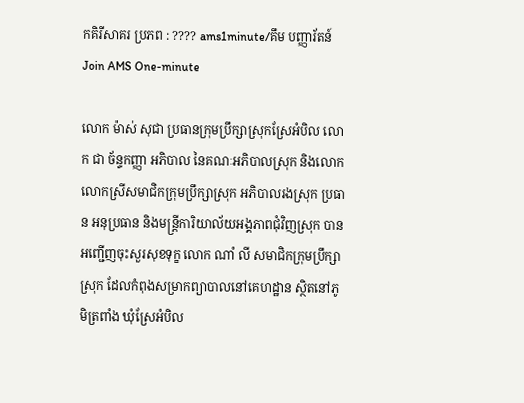កគិរីសាគរ ប្រភព : ???? ams1minute/គឹម បញ្ញារ័តន៍ Join AMS One-minute

លោក ម៉ាស់ សុជា ប្រធានក្រុមប្រឹក្សាស្រុកស្រែអំបិល លោក ជា ច័ន្ទកញ្ញា អភិបាល នៃគណៈអភិបាលស្រុក និងលោក លោកស្រីសមាជិកក្រុមប្រឹក្សាស្រុក អភិបាលរងស្រុក ប្រធាន អនុប្រធាន និងមន្ត្រីការិយាល័យអង្គភាពជុំវិញស្រុក បានអញ្ជើញចុះសួរសុខទុក្ខ លោក ណាំ លី សមាជិកក្រុមប្រឹក្សាស្រុក ដែលកំពុងសម្រាកព្យាបាលនៅគេហដ្ឋាន ស្ថិតនៅភូមិត្រពាំង ឃុំស្រែអំបិល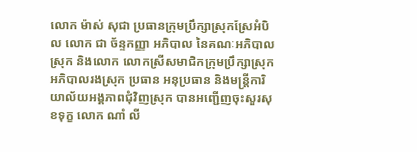លោក ម៉ាស់ សុជា ប្រធានក្រុមប្រឹក្សាស្រុកស្រែអំបិល លោក ជា ច័ន្ទកញ្ញា អភិបាល នៃគណៈអភិបាលស្រុក និងលោក លោកស្រីសមាជិកក្រុមប្រឹក្សាស្រុក អភិបាលរងស្រុក ប្រធាន អនុប្រធាន និងមន្ត្រីការិយាល័យអង្គភាពជុំវិញស្រុក បានអញ្ជើញចុះសួរសុខទុក្ខ លោក ណាំ លី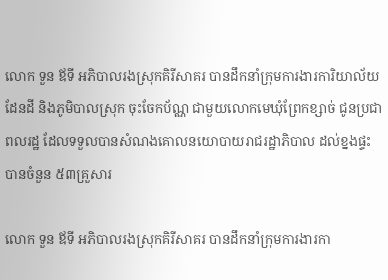លោក ទួន ឪទី អភិបាលរងស្រុកគិរីសាគរ បានដឹកនាំក្រុមការងារការិយាល័យដែនដី និងភូមិបាលស្រុក ចុះចែកប័ណ្ណ ជាមួយលោកមេឃុំព្រែកខ្សាច់ ជូនប្រជាពលរដ្ឋ ដែលទទួលបានសំណងគោលនយោបាយរាជរដ្ឋាភិបាល ដល់ខ្នងផ្ទះ បានចំនួន ៥៣គ្រួសារ

លោក ទួន ឪទី អភិបាលរងស្រុកគិរីសាគរ បានដឹកនាំក្រុមការងារកា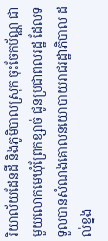រិយាល័យដែនដី និងភូមិបាលស្រុក ចុះចែកប័ណ្ណ ជាមួយលោកមេឃុំព្រែកខ្សាច់ ជូនប្រជាពលរដ្ឋ ដែលទទួលបានសំណងគោលនយោបាយរាជរដ្ឋាភិបាល ដល់ខ្នង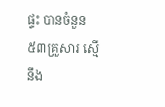ផ្ទះ បានចំនួន ៥៣គ្រួសារ ស្មើនឹង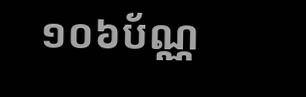១០៦ប័ណ្ណ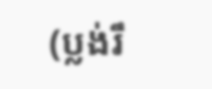(ប្លង់រឹ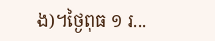ង)។ថ្ងៃពុធ ១ រ...